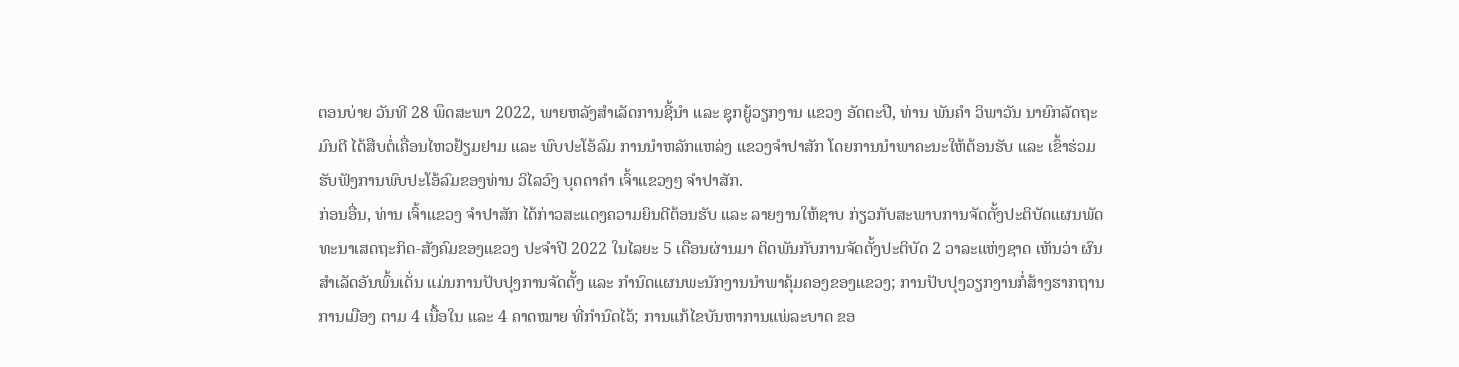ຕອນບ່າຍ ວັນທີ 28 ພຶດສະພາ 2022, ພາຍຫລັງສໍາເລັດການຊີ້ນໍາ ແລະ ຊຸກຍູ້ວຽກງານ ແຂວງ ອັດຕະປື, ທ່ານ ພັນຄຳ ວິພາວັນ ນາຍົກລັດຖະມົນຕີ ໄດ້ສືບຕໍ່ເຄື່ອນໄຫວຢ້ຽມຢາມ ແລະ ພົບປະໂອ້ລົມ ການນຳຫລັກແຫລ່ງ ແຂວງຈຳປາສັກ ໂດຍການນຳພາຄະນະໃຫ້ຕ້ອນຮັບ ແລະ ເຂົ້າຮ່ວມຮັບຟັງການພົບປະໂອ້ລົມຂອງທ່ານ ວິໄລວົງ ບຸດດາຄຳ ເຈົ້າແຂວງໆ ຈຳປາສັກ.
ກ່ອນອື່ນ, ທ່ານ ເຈົ້າແຂວງ ຈຳປາສັກ ໄດ້ກ່າວສະແດງຄວາມຍິນດີຕ້ອນຮັບ ແລະ ລາຍງານໃຫ້ຊາບ ກ່ຽວກັບສະພາບການຈັດຕັ້ງປະຕິບັດແຜນພັດທະນາເສດຖະກິດ-ສັງຄົມຂອງແຂວງ ປະຈຳປີ 2022 ໃນໄລຍະ 5 ເດືອນຜ່ານມາ ຕິດພັນກັບການຈັດຕັ້ງປະຕິບັດ 2 ວາລະແຫ່ງຊາດ ເຫັນວ່າ ຜົນສຳເລັດອັນພົ້ນເດັ່ນ ແມ່ນການປັບປຸງການຈັດຕັ້ງ ແລະ ກຳນົດແຜນພະນັກງານນຳພາຄຸ້ມຄອງຂອງແຂວງ; ການປັບປຸງວຽກງານກໍ່ສ້າງຮາກຖານການເມືອງ ຕາມ 4 ເນື້ອໃນ ແລະ 4 ຄາດໝາຍ ທີ່ກຳນົດໄວ້; ການແກ້ໄຂບັນຫາການແພ່ລະບາດ ຂອ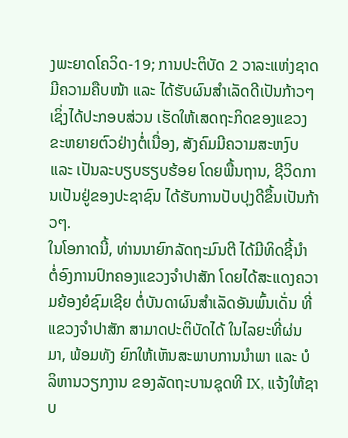ງພະຍາດໂຄວິດ-19; ການປະຕິບັດ 2 ວາລະແຫ່ງຊາດ ມີຄວາມຄືບໜ້າ ແລະ ໄດ້ຮັບຜົນສຳເລັດດີເປັນກ້າວໆ ເຊິ່ງໄດ້ປະກອບສ່ວນ ເຮັດໃຫ້ເສດຖະກິດຂອງແຂວງ ຂະຫຍາຍຕົວຢ່າງຕໍ່ເນື່ອງ, ສັງຄົມມີຄວາມສະຫງົບ ແລະ ເປັນລະບຽບຮຽບຮ້ອຍ ໂດຍພື້ນຖານ, ຊີວິດການເປັນຢູ່ຂອງປະຊາຊົນ ໄດ້ຮັບການປັບປຸງດີຂຶ້ນເປັນກ້າວໆ.
ໃນໂອກາດນີ້, ທ່ານນາຍົກລັດຖະມົນຕີ ໄດ້ມີທິດຊີ້ນຳ ຕໍ່ອົງການປົກຄອງແຂວງຈຳປາສັກ ໂດຍໄດ້ສະແດງຄວາມຍ້ອງຍໍຊົມເຊີຍ ຕໍ່ບັນດາຜົນສຳເລັດອັນພົ້ນເດັ່ນ ທີ່ແຂວງຈຳປາສັກ ສາມາດປະຕິບັດໄດ້ ໃນໄລຍະທີ່ຜ່ນມາ, ພ້ອມທັງ ຍົກໃຫ້ເຫັນສະພາບການນຳພາ ແລະ ບໍລິຫານວຽກງານ ຂອງລັດຖະບານຊຸດທີ IX, ແຈ້ງໃຫ້ຊາບ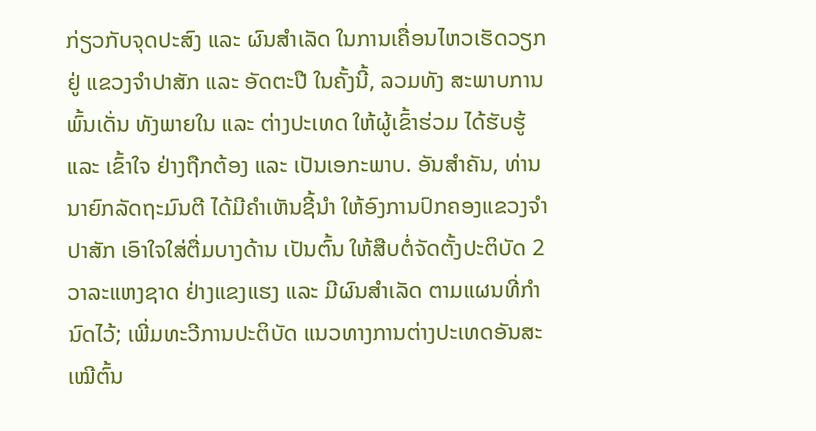ກ່ຽວກັບຈຸດປະສົງ ແລະ ຜົນສຳເລັດ ໃນການເຄື່ອນໄຫວເຮັດວຽກ ຢູ່ ແຂວງຈຳປາສັກ ແລະ ອັດຕະປື ໃນຄັ້ງນີ້, ລວມທັງ ສະພາບການພົ້ນເດັ່ນ ທັງພາຍໃນ ແລະ ຕ່າງປະເທດ ໃຫ້ຜູ້ເຂົ້າຮ່ວມ ໄດ້ຮັບຮູ້ ແລະ ເຂົ້າໃຈ ຢ່າງຖືກຕ້ອງ ແລະ ເປັນເອກະພາບ. ອັນສຳຄັນ, ທ່ານນາຍົກລັດຖະມົນຕີ ໄດ້ມີຄຳເຫັນຊີ້ນຳ ໃຫ້ອົງການປົກຄອງແຂວງຈຳປາສັກ ເອົາໃຈໃສ່ຕື່ມບາງດ້ານ ເປັນຕົ້ນ ໃຫ້ສືບຕໍ່ຈັດຕັ້ງປະຕິບັດ 2 ວາລະແຫງຊາດ ຢ່າງແຂງແຮງ ແລະ ມີຜົນສຳເລັດ ຕາມແຜນທີ່ກຳນົດໄວ້; ເພີ່ມທະວີການປະຕິບັດ ແນວທາງການຕ່າງປະເທດອັນສະເໝີຕົ້ນ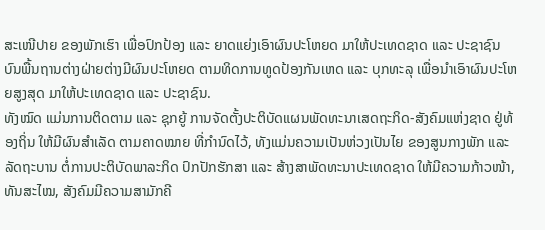ສະເໜີປາຍ ຂອງພັກເຮົາ ເພື່ອປົກປ້ອງ ແລະ ຍາດແຍ່ງເອົາຜົນປະໂຫຍດ ມາໃຫ້ປະເທດຊາດ ແລະ ປະຊາຊົນ ບົນພື້ນຖານຕ່າງຝ່າຍຕ່າງມີຜົນປະໂຫຍດ ຕາມທິດການທູດປ້ອງກັນເຫດ ແລະ ບຸກທະລຸ ເພື່ອນຳເອົາຜົນປະໂຫຍສູງສຸດ ມາໃຫ້ປະເທດຊາດ ແລະ ປະຊາຊົນ.
ທັງໝົດ ແມ່ນການຕິດຕາມ ແລະ ຊຸກຍູ້ ການຈັດຕັ້ງປະຕິບັດແຜນພັດທະນາເສດຖະກິດ-ສັງຄົມແຫ່ງຊາດ ຢູ່ທ້ອງຖິ່ນ ໃຫ້ມີຜົນສຳເລັດ ຕາມຄາດໝາຍ ທີ່ກຳນົດໄວ້, ທັງແມ່ນຄວາມເປັນຫ່ວງເປັນໄຍ ຂອງສູນກາງພັກ ແລະ ລັດຖະບານ ຕໍ່ການປະຕິບັດພາລະກິດ ປົກປັກຮັກສາ ແລະ ສ້າງສາພັດທະນາປະເທດຊາດ ໃຫ້ມີຄວາມກ້າວໜ້າ, ທັນສະໄໝ, ສັງຄົມມີຄວາມສາມັກຄີ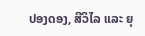ປອງດອງ, ສີວິໄລ ແລະ ຍຸ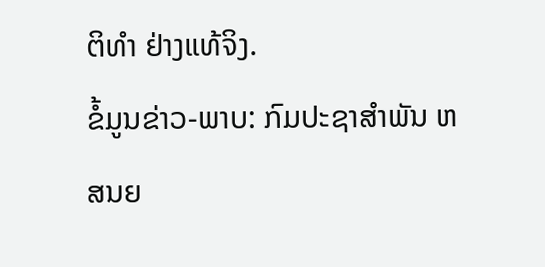ຕິທຳ ຢ່າງແທ້ຈິງ.
ຂໍ້ມູນຂ່າວ-ພາບ: ກົມປະຊາສຳພັນ ຫສນຍ